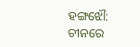ହଙ୍ଗଝୌ: ଚୀନରେ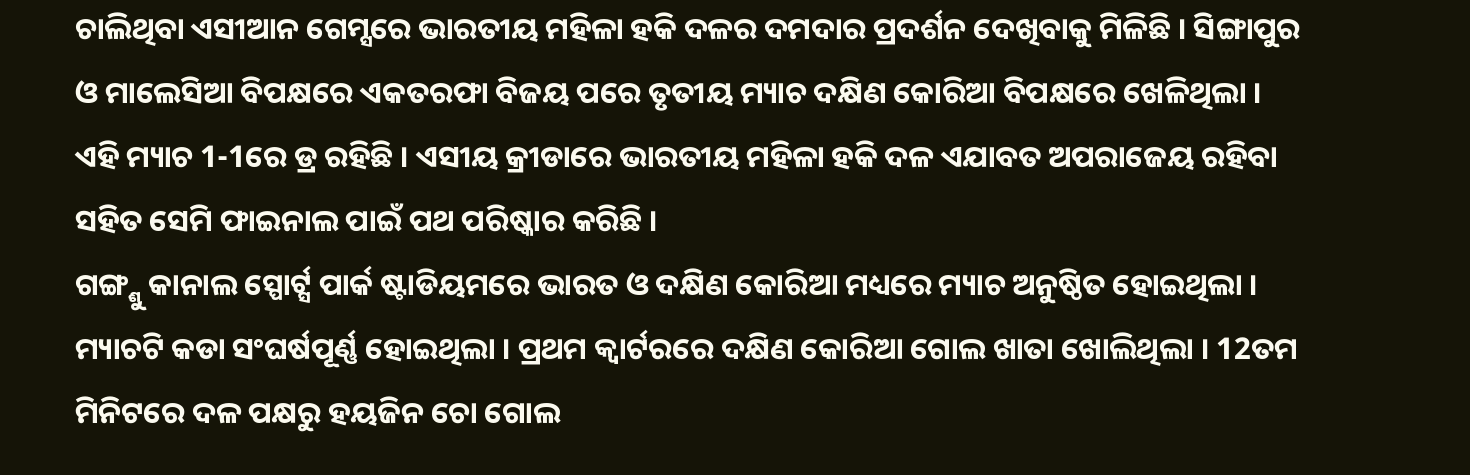ଚାଲିଥିବା ଏସୀଆନ ଗେମ୍ସରେ ଭାରତୀୟ ମହିଳା ହକି ଦଳର ଦମଦାର ପ୍ରଦର୍ଶନ ଦେଖିବାକୁ ମିଳିଛି । ସିଙ୍ଗାପୁର ଓ ମାଲେସିଆ ବିପକ୍ଷରେ ଏକତରଫା ବିଜୟ ପରେ ତୃତୀୟ ମ୍ୟାଚ ଦକ୍ଷିଣ କୋରିଆ ବିପକ୍ଷରେ ଖେଳିଥିଲା । ଏହି ମ୍ୟାଚ 1-1ରେ ଡ୍ର ରହିଛି । ଏସୀୟ କ୍ରୀଡାରେ ଭାରତୀୟ ମହିଳା ହକି ଦଳ ଏଯାବତ ଅପରାଜେୟ ରହିବା ସହିତ ସେମି ଫାଇନାଲ ପାଇଁ ପଥ ପରିଷ୍କାର କରିଛି ।
ଗଙ୍ଗ୍ଶୁ କାନାଲ ସ୍ପୋର୍ଟ୍ସ ପାର୍କ ଷ୍ଟାଡିୟମରେ ଭାରତ ଓ ଦକ୍ଷିଣ କୋରିଆ ମଧ୍ୟରେ ମ୍ୟାଚ ଅନୁଷ୍ଠିତ ହୋଇଥିଲା । ମ୍ୟାଚଟି କଡା ସଂଘର୍ଷପୂର୍ଣ୍ଣ ହୋଇଥିଲା । ପ୍ରଥମ କ୍ବାର୍ଟରରେ ଦକ୍ଷିଣ କୋରିଆ ଗୋଲ ଖାତା ଖୋଲିଥିଲା । 12ତମ ମିନିଟରେ ଦଳ ପକ୍ଷରୁ ହୟଜିନ ଚୋ ଗୋଲ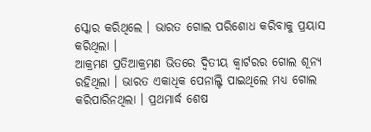ସ୍କୋର କରିଥିଲେ । ଭାରତ ଗୋଲ ପରିଶୋଧ କରିବାକୁ ପ୍ରୟାସ କରିଥିଲା ।
ଆକ୍ରମଣ ପ୍ରତିଆକ୍ରମଣ ଭିତରେ ଦ୍ବିତୀୟ କ୍ବାର୍ଟରର ଗୋଲ ଶୂନ୍ୟ ରହିଥିଲା । ଭାରତ ଏକାଧିକ ପେନାଲ୍ଟି ପାଇଥିଲେ ମଧ୍ୟ ଗୋଲ କରିପାରିନଥିଲା । ପ୍ରଥମାର୍ଦ୍ଧ ଶେଷ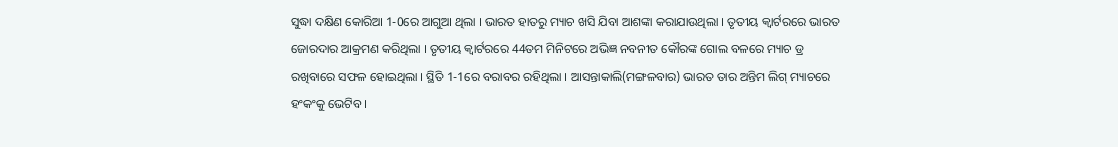ସୁଦ୍ଧା ଦକ୍ଷିଣ କୋରିଆ 1-0ରେ ଆଗୁଆ ଥିଲା । ଭାରତ ହାତରୁ ମ୍ୟାଚ ଖସି ଯିବା ଆଶଙ୍କା କରାଯାଉଥିଲା । ତୃତୀୟ କ୍ବାର୍ଟରରେ ଭାରତ ଜୋରଦାର ଆକ୍ରମଣ କରିଥିଲା । ତୃତୀୟ କ୍ବାର୍ଟରରେ 44ତମ ମିନିଟରେ ଅଭିଜ୍ଞ ନବନୀତ କୌରଙ୍କ ଗୋଲ ବଳରେ ମ୍ୟାଚ ଡ୍ର ରଖିବାରେ ସଫଳ ହୋଇଥିଲା । ସ୍ଥିତି 1-1ରେ ବରାବର ରହିଥିଲା । ଆସନ୍ତାକାଲି(ମଙ୍ଗଳବାର) ଭାରତ ତାର ଅନ୍ତିମ ଲିଗ୍ ମ୍ୟାଚରେ ହଂକଂକୁ ଭେଟିବ ।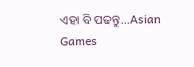ଏହା ବି ପଢନ୍ତୁ...Asian Games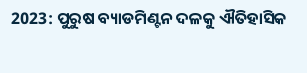2023: ପୁରୁଷ ବ୍ୟାଡମିଣ୍ଟନ ଦଳକୁ ଐତିହାସିକ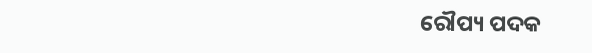ରୌପ୍ୟ ପଦକ